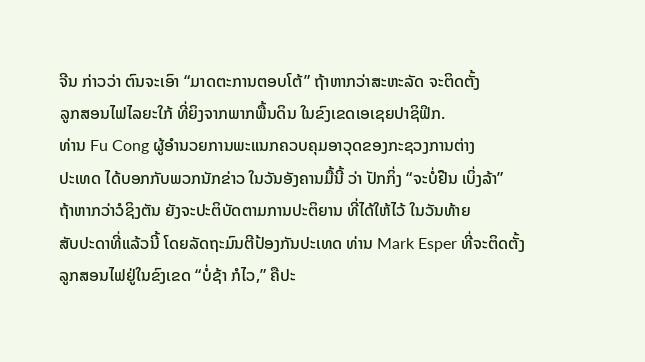ຈີນ ກ່າວວ່າ ຕົນຈະເອົາ “ມາດຕະການຕອບໂຕ້” ຖ້າຫາກວ່າສະຫະລັດ ຈະຕິດຕັ້ງ
ລູກສອນໄຟໄລຍະໃກ້ ທີ່ຍິງຈາກພາກພື້ນດິນ ໃນຂົງເຂດເອເຊຍປາຊິຟິກ.
ທ່ານ Fu Cong ຜູ້ອຳນວຍການພະແນກຄວບຄຸມອາວຸດຂອງກະຊວງການຕ່າງ
ປະເທດ ໄດ້ບອກກັບພວກນັກຂ່າວ ໃນວັນອັງຄານມື້ນີ້ ວ່າ ປັກກິ່ງ “ຈະບໍ່ຢືນ ເບິ່ງລ້າ”
ຖ້າຫາກວ່າວໍຊິງຕັນ ຍັງຈະປະຕິບັດຕາມການປະຕິຍານ ທີ່ໄດ້ໃຫ້ໄວ້ ໃນວັນທ້າຍ
ສັບປະດາທີ່ແລ້ວນີ້ ໂດຍລັດຖະມົນຕີປ້ອງກັນປະເທດ ທ່ານ Mark Esper ທີ່ຈະຕິດຕັ້ງ
ລູກສອນໄຟຢູ່ໃນຂົງເຂດ “ບໍ່ຊ້າ ກໍໄວ,” ຄືປະ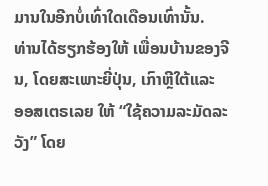ມານໃນອີກບໍ່ເທົ່າໃດເດືອນເທົ່ານັ້ນ.
ທ່ານໄດ້ຮຽກຮ້ອງໃຫ້ ເພື່ອນບ້ານຂອງຈີນ, ໂດຍສະເພາະຍີ່ປຸ່ນ, ເກົາຫຼີໃຕ້ແລະ
ອອສເຕຣເລຍ ໃຫ້ “ໃຊ້ຄວາມລະມັດລະວັງ” ໂດຍ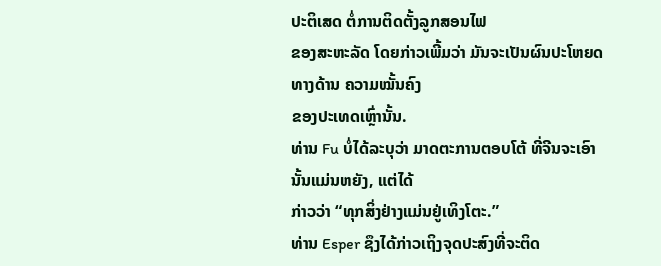ປະຕິເສດ ຕໍ່ການຕິດຕັ້ງລູກສອນໄຟ
ຂອງສະຫະລັດ ໂດຍກ່າວເພີ້ມວ່າ ມັນຈະເປັນຜົນປະໂຫຍດທາງດ້ານ ຄວາມໝັ້ນຄົງ
ຂອງປະເທດເຫຼົ່ານັ້ນ.
ທ່ານ Fu ບໍ່ໄດ້ລະບຸວ່າ ມາດຕະການຕອບໂຕ້ ທີ່ຈີນຈະເອົານັ້ນແມ່ນຫຍັງ, ແຕ່ໄດ້
ກ່າວວ່າ “ທຸກສິ່ງຢ່າງແມ່ນຢູ່ເທິງໂຕະ.”
ທ່ານ Esper ຊຶງໄດ້ກ່າວເຖິງຈຸດປະສົງທີ່ຈະຕິດ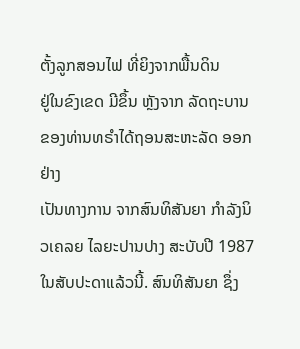ຕັ້ງລູກສອນໄຟ ທີ່ຍິງຈາກພື້ນດິນ
ຢູ່ໃນຂົງເຂດ ມີຂຶ້ນ ຫຼັງຈາກ ລັດຖະບານຂອງທ່ານທຣຳໄດ້ຖອນສະຫະລັດ ອອກຢ່າງ
ເປັນທາງການ ຈາກສົນທິສັນຍາ ກຳລັງນິວເຄລຍ ໄລຍະປານປາງ ສະບັບປີ 1987
ໃນສັບປະດາແລ້ວນີ້. ສົນທິສັນຍາ ຊຶ່ງ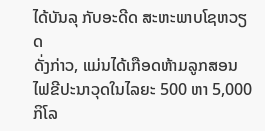ໄດ້ບັນລຸ ກັບອະດີດ ສະຫະພາບໂຊຫວຽດ
ດັ່ງກ່າວ, ແມ່ນໄດ້ເກືອດຫ້າມລູກສອນໄຟຂີປະນາວຸດໃນໄລຍະ 500 ຫາ 5,000
ກິໂລ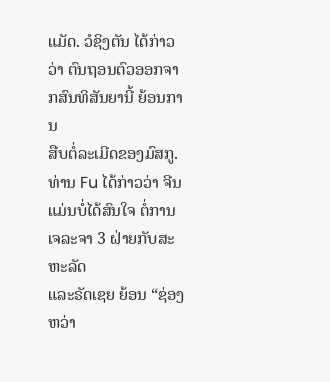ແມັດ. ວໍຊິງຕັນ ໄດ້ກ່າວວ່າ ຕົນຖອນຕົວອອກຈາກສົນທິສັນຍານີ້ ຍ້ອນການ
ສືບຕໍ່ລະເມີດຂອງມົສກູ.
ທ່ານ Fu ໄດ້ກ່າວວ່າ ຈີນແມ່ນບໍ່ໄດ້ສົນໃຈ ຕໍ່ການເຈລະຈາ 3 ຝ່າຍກັບສະຫະລັດ
ແລະຣັດເຊຍ ຍ້ອນ “ຊ່ອງຫວ່າ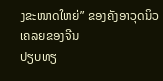ງຂະໜາດໃຫຍ່” ຂອງຄັງອາວຸດນິວເຄລຍຂອງຈີນ
ປຽບທຽ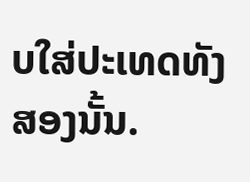ບໃສ່ປະເທດທັງສອງນັ້ນ.